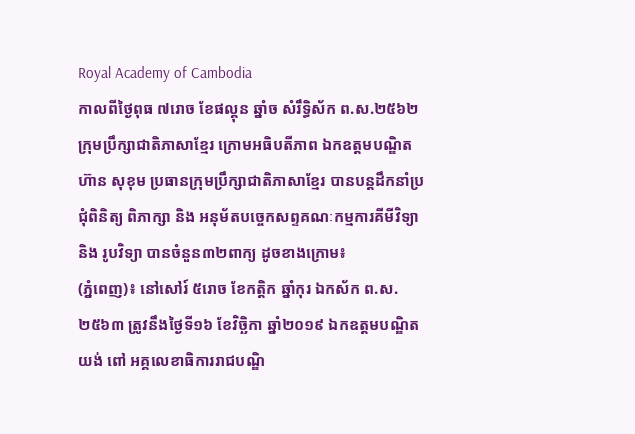Royal Academy of Cambodia
កាលពីថ្ងៃពុធ ៧រោច ខែផល្គុន ឆ្នាំច សំរឹទ្ធិស័ក ព.ស.២៥៦២ ក្រុមប្រឹក្សាជាតិភាសាខ្មែរ ក្រោមអធិបតីភាព ឯកឧត្តមបណ្ឌិត ហ៊ាន សុខុម ប្រធានក្រុមប្រឹក្សាជាតិភាសាខ្មែរ បានបន្តដឹកនាំប្រជុំពិនិត្យ ពិភាក្សា និង អនុម័តបច្ចេកសព្ទគណៈកម្មការគីមីវិទ្យា និង រូបវិទ្យា បានចំនួន៣២ពាក្យ ដូចខាងក្រោម៖
(ភ្នំពេញ)៖ នៅសៅរ៍ ៥រោច ខែកត្តិក ឆ្នាំកុរ ឯកស័ក ព.ស.២៥៦៣ ត្រូវនឹងថ្ងៃទី១៦ ខែវិច្ឆិកា ឆ្នាំ២០១៩ ឯកឧត្តមបណ្ឌិត យង់ ពៅ អគ្គលេខាធិការរាជបណ្ឌិ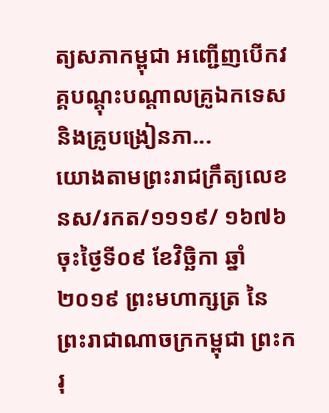ត្យសភាកម្ពុជា អញ្ជើញបើកវគ្គបណ្តុះបណ្តាលគ្រូឯកទេស និងគ្រូបង្រៀនភា...
យោងតាមព្រះរាជក្រឹត្យលេខ នស/រកត/១១១៩/ ១៦៧៦ ចុះថ្ងៃទី០៩ ខែវិច្ឆិកា ឆ្នាំ២០១៩ ព្រះមហាក្សត្រ នៃព្រះរាជាណាចក្រកម្ពុជា ព្រះករុ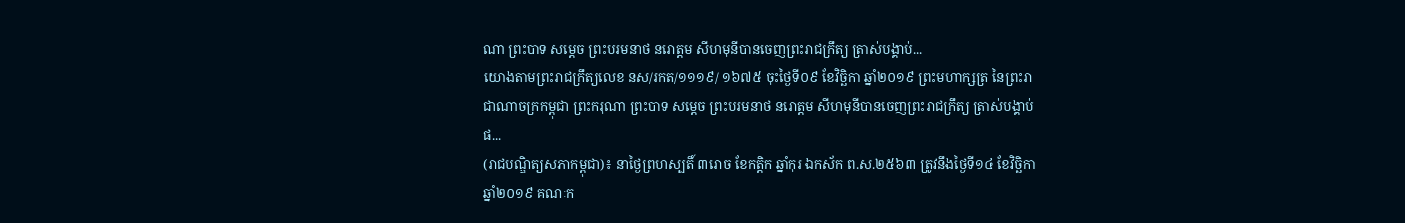ណា ព្រះបាទ សម្តេច ព្រះបរមនាថ នរោត្តម សីហមុនីបានចេញព្រះរាជក្រឹត្យ ត្រាស់បង្គាប់...
យោងតាមព្រះរាជក្រឹត្យលេខ នស/រកត/១១១៩/ ១៦៧៥ ចុះថ្ងៃទី០៩ ខែវិច្ឆិកា ឆ្នាំ២០១៩ ព្រះមហាក្សត្រ នៃព្រះរាជាណាចក្រកម្ពុជា ព្រះករុណា ព្រះបាទ សម្តេច ព្រះបរមនាថ នរោត្តម សីហមុនីបានចេញព្រះរាជក្រឹត្យ ត្រាស់បង្គាប់ផ...
(រាជបណ្ឌិត្យសភាកម្ពុជា)៖ នាថ្ងៃព្រហស្បតិ៍ ៣រោច ខែកត្តិក ឆ្នាំកុរ ឯកស័ក ព.ស.២៥៦៣ ត្រូវនឹងថ្ងៃទី១៤ ខែវិច្ឆិកា ឆ្នាំ២០១៩ គណៈក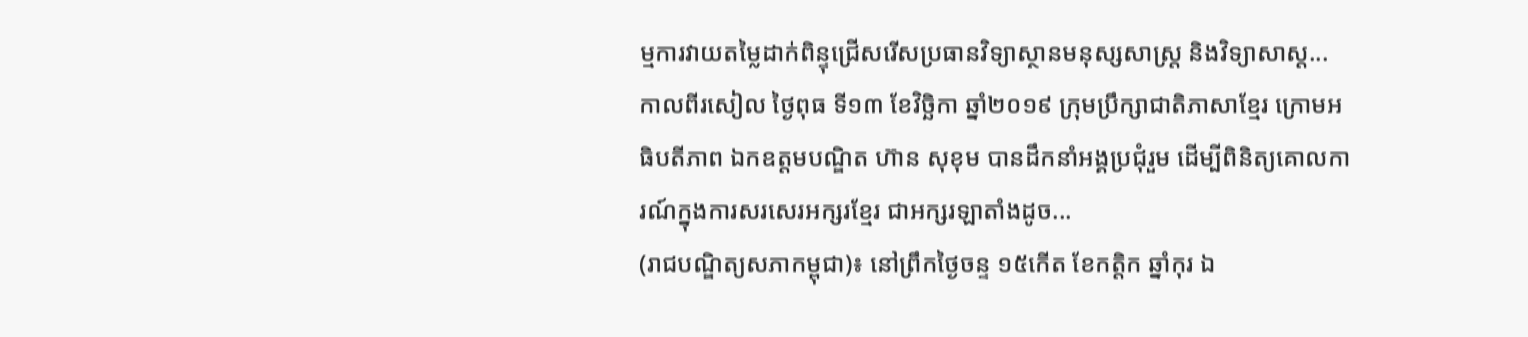ម្មការវាយតម្លៃដាក់ពិន្ទុជ្រើសរើសប្រធានវិទ្យាស្ថានមនុស្សសាស្រ្ត និងវិទ្យាសាស្ត...
កាលពីរសៀល ថ្ងៃពុធ ទី១៣ ខែវិច្ឆិកា ឆ្នាំ២០១៩ ក្រុមប្រឹក្សាជាតិភាសាខ្មែរ ក្រោមអធិបតីភាព ឯកឧត្តមបណ្ឌិត ហ៊ាន សុខុម បានដឹកនាំអង្គប្រជុំរួម ដើម្បីពិនិត្យគោលការណ៍ក្នុងការសរសេរអក្សរខ្មែរ ជាអក្សរឡាតាំងដូច...
(រាជបណ្ឌិត្យសភាកម្ពុជា)៖ នៅព្រឹកថ្ងៃចន្ទ ១៥កើត ខែកត្តិក ឆ្នាំកុរ ឯ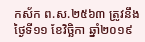កស័ក ព.ស.២៥៦៣ ត្រូវនឹងថ្ងៃទី១១ ខែវិច្ឆិកា ឆ្នាំ២០១៩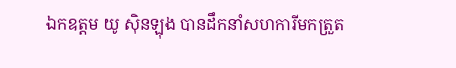ឯកឧត្តម យូ ស៊ិនឡុង បានដឹកនាំសហការីមកត្រួត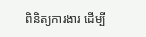ពិនិត្យការងារ ដើម្បី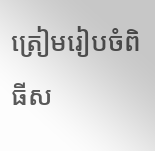ត្រៀមរៀបចំពិធីស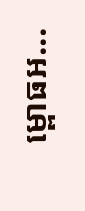ម្ពោធអ...